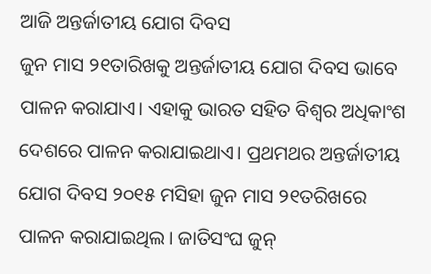ଆଜି ଅନ୍ତର୍ଜାତୀୟ ଯୋଗ ଦିବସ
ଜୁନ ମାସ ୨୧ତାରିଖକୁ ଅନ୍ତର୍ଜାତୀୟ ଯୋଗ ଦିବସ ଭାବେ ପାଳନ କରାଯାଏ। ଏହାକୁ ଭାରତ ସହିତ ବିଶ୍ୱର ଅଧିକାଂଶ ଦେଶରେ ପାଳନ କରାଯାଇଥାଏ। ପ୍ରଥମଥର ଅନ୍ତର୍ଜାତୀୟ ଯୋଗ ଦିବସ ୨୦୧୫ ମସିହା ଜୁନ ମାସ ୨୧ତରିଖରେ ପାଳନ କରାଯାଇଥିଲ। ଜାତିସଂଘ ଜୁନ୍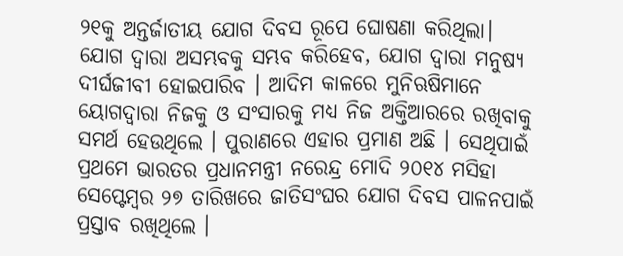୨୧କୁ ଅନ୍ତର୍ଜାତୀୟ ଯୋଗ ଦିବସ ରୂପେ ଘୋଷଣା କରିଥିଲା।
ଯୋଗ ଦ୍ୱାରା ଅସମ୍ଭବକୁ ସମ୍ଭବ କରିହେବ, ଯୋଗ ଦ୍ୱାରା ମନୁଷ୍ୟ ଦୀର୍ଘଜୀବୀ ହୋଇପାରିବ । ଆଦିମ କାଳରେ ମୁନିଋଷିମାନେ ୟୋଗଦ୍ୱାରା ନିଜକୁ ଓ ସଂସାରକୁ ମଧ୍ୟ ନିଜ ଅକ୍ତିଆରରେ ରଖିବାକୁ ସମର୍ଥ ହେଉଥିଲେ । ପୁରାଣରେ ଏହାର ପ୍ରମାଣ ଅଛି । ସେଥିପାଇଁ ପ୍ରଥମେ ଭାରତର ପ୍ରଧାନମନ୍ତ୍ରୀ ନରେନ୍ଦ୍ର ମୋଦି ୨୦୧୪ ମସିହା ସେପ୍ଟେମ୍ବର ୨୭ ତାରିଖରେ ଜାତିସଂଘର ଯୋଗ ଦିବସ ପାଳନପାଇଁ ପ୍ରସ୍ତାବ ରଖିଥିଲେ ।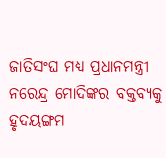ଜାତିସଂଘ ମଧ୍ୟ ପ୍ରଧାନମନ୍ତ୍ରୀ ନରେନ୍ଦ୍ର ମୋଦିଙ୍କର ବକ୍ତବ୍ୟକୁ ହୃଦୟଙ୍ଗମ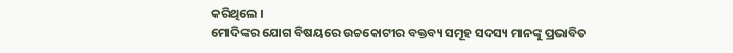କରିଥିଲେ ।
ମୋଦିଙ୍କର ଯୋଗ ବିଷୟରେ ଉଚ୍ଚକୋଟୀର ବକ୍ତବ୍ୟ ସମୂହ ସଦସ୍ୟ ମାନଙ୍କୁ ପ୍ରଭାବିତ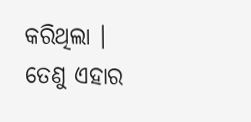କରିଥିଲା । ତେଣୁ ଏହାର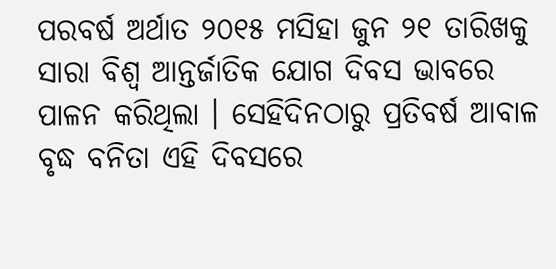ପରବର୍ଷ ଅର୍ଥାତ ୨୦୧୫ ମସିହା ଜୁନ ୨୧ ତାରିଖକୁ ସାରା ବିଶ୍ଵ ଆନ୍ତର୍ଜାତିକ ଯୋଗ ଦିବସ ଭାବରେ ପାଳନ କରିଥିଲା । ସେହିଦିନଠାରୁ ପ୍ରତିବର୍ଷ ଆବାଳ ବୃଦ୍ଧ ବନିତା ଏହି ଦିବସରେ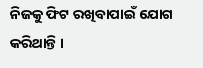ନିଜକୁ ଫିଟ ରଖିବାପାଇଁ ଯୋଗ କରିଥାନ୍ତି ।